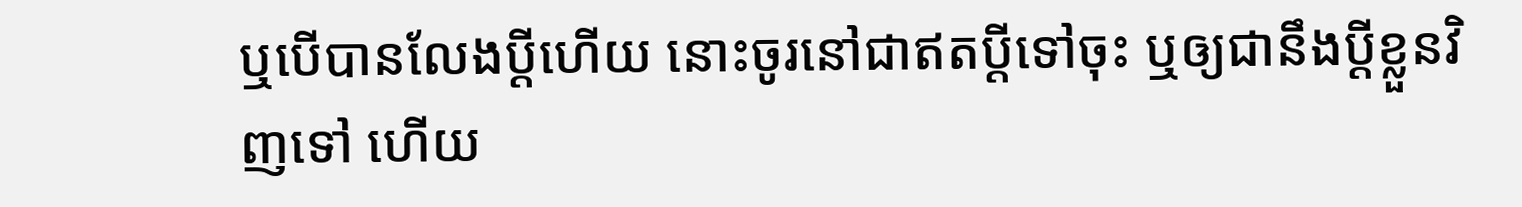ឬបើបានលែងប្ដីហើយ នោះចូរនៅជាឥតប្ដីទៅចុះ ឬឲ្យជានឹងប្ដីខ្លួនវិញទៅ ហើយ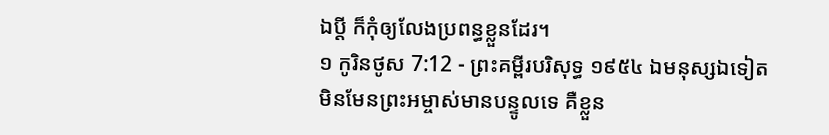ឯប្ដី ក៏កុំឲ្យលែងប្រពន្ធខ្លួនដែរ។
១ កូរិនថូស 7:12 - ព្រះគម្ពីរបរិសុទ្ធ ១៩៥៤ ឯមនុស្សឯទៀត មិនមែនព្រះអម្ចាស់មានបន្ទូលទេ គឺខ្លួន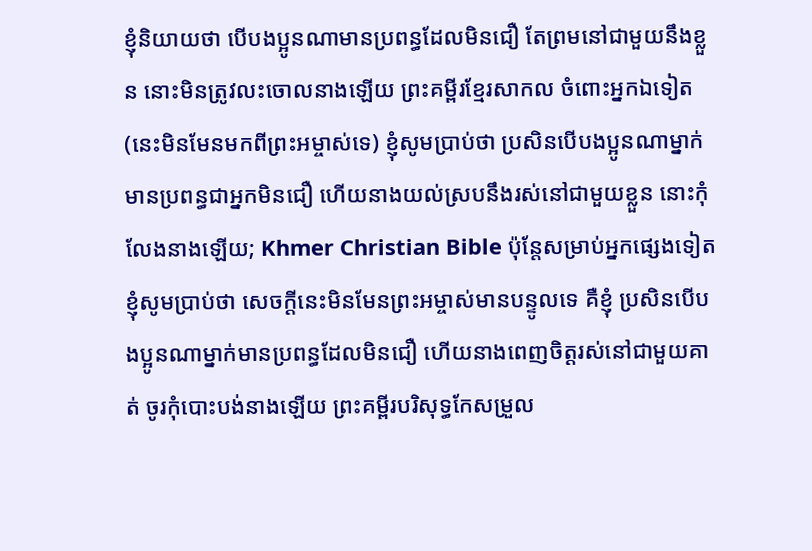ខ្ញុំនិយាយថា បើបងប្អូនណាមានប្រពន្ធដែលមិនជឿ តែព្រមនៅជាមួយនឹងខ្លួន នោះមិនត្រូវលះចោលនាងឡើយ ព្រះគម្ពីរខ្មែរសាកល ចំពោះអ្នកឯទៀត (នេះមិនមែនមកពីព្រះអម្ចាស់ទេ) ខ្ញុំសូមប្រាប់ថា ប្រសិនបើបងប្អូនណាម្នាក់មានប្រពន្ធជាអ្នកមិនជឿ ហើយនាងយល់ស្របនឹងរស់នៅជាមួយខ្លួន នោះកុំលែងនាងឡើយ; Khmer Christian Bible ប៉ុន្ដែសម្រាប់អ្នកផ្សេងទៀត ខ្ញុំសូមប្រាប់ថា សេចក្ដីនេះមិនមែនព្រះអម្ចាស់មានបន្ទូលទេ គឺខ្ញុំ ប្រសិនបើបងប្អូនណាម្នាក់មានប្រពន្ធដែលមិនជឿ ហើយនាងពេញចិត្ដរស់នៅជាមួយគាត់ ចូរកុំបោះបង់នាងឡើយ ព្រះគម្ពីរបរិសុទ្ធកែសម្រួល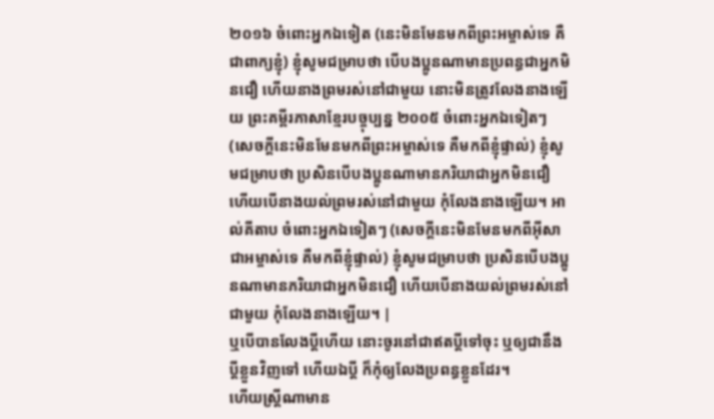២០១៦ ចំពោះអ្នកឯទៀត (នេះមិនមែនមកពីព្រះអម្ចាស់ទេ គឺជាពាក្យខ្ញុំ) ខ្ញុំសូមជម្រាបថា បើបងប្អូនណាមានប្រពន្ធជាអ្នកមិនជឿ ហើយនាងព្រមរស់នៅជាមួយ នោះមិនត្រូវលែងនាងឡើយ ព្រះគម្ពីរភាសាខ្មែរបច្ចុប្បន្ន ២០០៥ ចំពោះអ្នកឯទៀតៗ (សេចក្ដីនេះមិនមែនមកពីព្រះអម្ចាស់ទេ គឺមកពីខ្ញុំផ្ទាល់) ខ្ញុំសូមជម្រាបថា ប្រសិនបើបងប្អូនណាមានភរិយាជាអ្នកមិនជឿ ហើយបើនាងយល់ព្រមរស់នៅជាមួយ កុំលែងនាងឡើយ។ អាល់គីតាប ចំពោះអ្នកឯទៀតៗ (សេចក្ដីនេះមិនមែនមកពីអ៊ីសាជាអម្ចាស់ទេ គឺមកពីខ្ញុំផ្ទាល់) ខ្ញុំសូមជម្រាបថា ប្រសិនបើបងប្អូនណាមានភរិយាជាអ្នកមិនជឿ ហើយបើនាងយល់ព្រមរស់នៅជាមួយ កុំលែងនាងឡើយ។ |
ឬបើបានលែងប្ដីហើយ នោះចូរនៅជាឥតប្ដីទៅចុះ ឬឲ្យជានឹងប្ដីខ្លួនវិញទៅ ហើយឯប្ដី ក៏កុំឲ្យលែងប្រពន្ធខ្លួនដែរ។
ហើយស្ត្រីណាមាន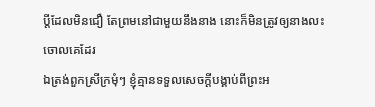ប្ដីដែលមិនជឿ តែព្រមនៅជាមួយនឹងនាង នោះក៏មិនត្រូវឲ្យនាងលះចោលគេដែរ
ឯត្រង់ពួកស្រីក្រមុំៗ ខ្ញុំគ្មានទទួលសេចក្ដីបង្គាប់ពីព្រះអ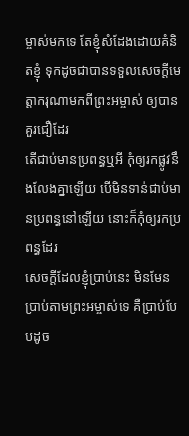ម្ចាស់មកទេ តែខ្ញុំសំដែងដោយគំនិតខ្ញុំ ទុកដូចជាបានទទួលសេចក្ដីមេត្តាករុណាមកពីព្រះអម្ចាស់ ឲ្យបានគួរជឿដែរ
តើជាប់មានប្រពន្ធឬអី កុំឲ្យរកផ្លូវនឹងលែងគ្នាឡើយ បើមិនទាន់ជាប់មានប្រពន្ធនៅឡើយ នោះក៏កុំឲ្យរកប្រពន្ធដែរ
សេចក្ដីដែលខ្ញុំប្រាប់នេះ មិនមែនប្រាប់តាមព្រះអម្ចាស់ទេ គឺប្រាប់បែបដូច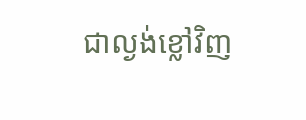ជាល្ងង់ខ្លៅវិញ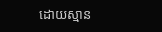ដោយស្មាន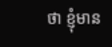ថា ខ្ញុំមាន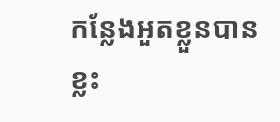កន្លែងអួតខ្លួនបានខ្លះ